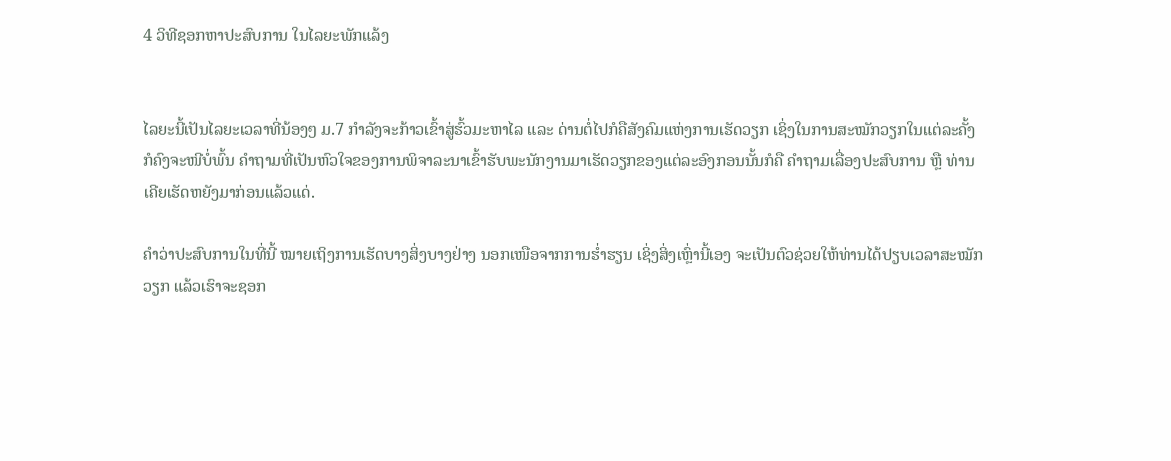4 ວິທີຊອກຫາປະສົບການ ໃນໄລຍະພັກແລ້ງ


ໄລຍະນີ້ເປັນໄລຍະເວລາທີ່ນ້ອງໆ ມ.7 ກຳລັງຈະກ້າວເຂົ້າສູ່ຮົ້ວມະຫາໄລ ແລະ ດ່ານຕໍ່ໄປກໍຄືສັງຄົມແຫ່ງການເຮັດວຽກ ເຊິ່ງໃນການສະໝັກວຽກໃນແຕ່ລະຄັ້ງ ກໍຄົງຈະໜີບໍ່ພົ້ນ ຄຳຖາມທີ່ເປັນຫົວໃຈຂອງການພິຈາລະນາເຂົ້າຮັບພະນັກງານມາເຮັດວຽກຂອງແຕ່ລະອົງກອນນັ້ນກໍຄື ຄຳຖາມເລື່ອງປະສົບການ ຫຼື ທ່ານເຄີຍເຮັດຫຍັງມາກ່ອນແລ້ວແດ່.

ຄຳວ່າປະສົບການໃນທີ່ນີ້ ໝາຍເຖິງການເຮັດບາງສິ່ງບາງຢ່າງ ນອກເໜືອຈາກການຮ່ຳຮຽນ ເຊິ່ງສິ່ງເຫຼົ່ານີ້ເອງ ຈະເປັນຕົວຊ່ວຍໃຫ້ທ່ານໄດ້ປຽບເວລາສະໝັກວຽກ ແລ້ວເຮົາຈະຊອກ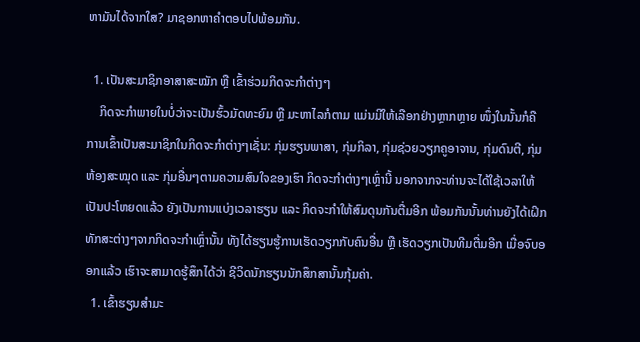ຫາມັນໄດ້ຈາກໃສ? ມາຊອກຫາຄຳຕອບໄປພ້ອມກັນ.

  1. ເປັນສະມາຊິກອາສາສະໝັກ ຫຼື ເຂົ້າຮ່ວມກິດຈະກຳຕ່າງໆ
    ກິດຈະກຳພາຍໃນບໍ່ວ່າຈະເປັນຮົ້ວມັດທະຍົມ ຫຼື ມະຫາໄລກໍຕາມ ແມ່ນມີໃຫ້ເລືອກຢ່າງຫຼາກຫຼາຍ ໜຶ່ງໃນນັ້ນກໍຄື ການເຂົ້າເປັນສະມາຊິກໃນກິດຈະກຳຕ່າງໆເຊັ່ນ: ກຸ່ມຮຽນພາສາ, ກຸ່ມກິລາ, ກຸ່ມຊ່ວຍວຽກຄູອາຈານ, ກຸ່ມດົນຕີ, ກຸ່ມຫ້ອງສະໝຸດ ແລະ ກຸ່ມອື່ນໆຕາມຄວາມສົນໃຈຂອງເຮົາ ກິດຈະກຳຕ່າງໆເຫຼົ່ານີ້ ນອກຈາກຈະທ່ານຈະໄດ້ໃຊ້ເວລາໃຫ້ເປັນປະໂຫຍດແລ້ວ ຍັງເປັນການແບ່ງເວລາຮຽນ ແລະ ກິດຈະກຳໃຫ້ສົມດຸນກັນຕື່ມອີກ ພ້ອມກັນນັ້ນທ່ານຍັງໄດ້ເຝິກທັກສະຕ່າງໆຈາກກິດຈະກຳເຫຼົ່ານັ້ນ ທັງໄດ້ຮຽນຮູ້ການເຮັດວຽກກັບຄົນອື່ນ ຫຼື ເຮັດວຽກເປັນທີມຕື່ມອີກ ເມື່ອຈົບອອກແລ້ວ ເຮົາຈະສາມາດຮູ້ສຶກໄດ້ວ່າ ຊີວິດນັກຮຽນນັກສຶກສານັ້ນກຸ້ມຄ່າ.
  1. ເຂົ້າຮຽນສຳມະ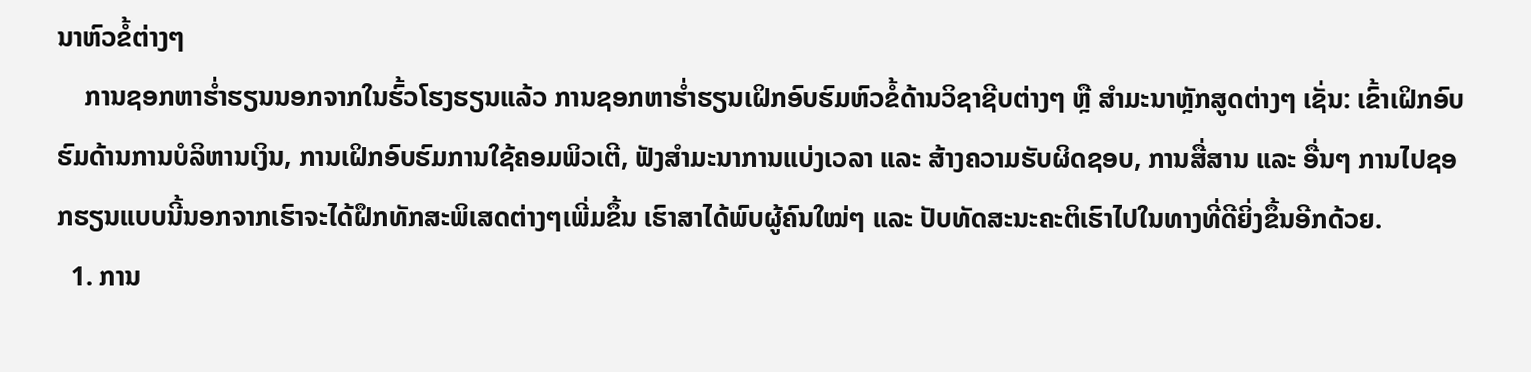ນາຫົວຂໍ້ຕ່າງໆ
    ການຊອກຫາຮ່ຳຮຽນນອກຈາກໃນຮົ້ວໂຮງຮຽນແລ້ວ ການຊອກຫາຮ່ຳຮຽນເຝິກອົບຮົມຫົວຂໍ້ດ້ານວິຊາຊີບຕ່າງໆ ຫຼື ສຳມະນາຫຼັກສູດຕ່າງໆ ເຊັ່ນ: ເຂົ້າເຝິກອົບຮົມດ້ານການບໍລິຫານເງິນ, ການເຝິກອົບຮົມການໃຊ້ຄອມພິວເຕີ, ຟັງສຳມະນາການແບ່ງເວລາ ແລະ ສ້າງຄວາມຮັບຜິດຊອບ, ການສື່ສານ ແລະ ອື່ນໆ ການໄປຊອກຮຽນແບບນີ້ນອກຈາກເຮົາຈະໄດ້ຝຶກທັກສະພິເສດຕ່າງໆເພີ່ມຂຶ້ນ ເຮົາສາໄດ້ພົບຜູ້ຄົນໃໝ່ໆ ແລະ ປັບທັດສະນະຄະຕິເຮົາໄປໃນທາງທີ່ດີຍິ່ງຂຶ້ນອີກດ້ວຍ.
  1. ການ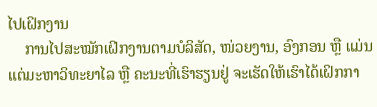ໄປເຝິກງານ
    ການໄປສະໝັກເຝິກງານຕາມບໍລິສັດ, ໜ່ວຍງານ, ອົງກອນ ຫຼື ແມ່ນແຕ່ມະຫາວິທະຍາໄລ ຫຼື ຄະນະທີ່ເຮົາຮຽນຢູ່ ຈະເຮັດໃຫ້ເຮົາໄດ້ເຝິກກາ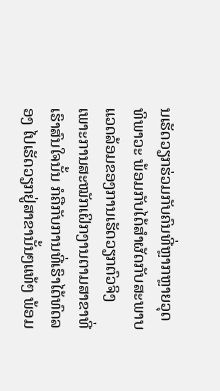ນເຮັດວຽກຮ່ວມກັບຄົນທີ່ຫຼາກຫຼາຍວຸດທິພາວະ ພ້ອມກັບໄດ້ສຳຜັດກັບສະພາບແວດລ້ອມຂອງການເຮັດວຽກຕົວຈິງ ເພາະການສະໝັກເຝິກງານຕາມສາຂາທີ່ເຮົາສົນໃຈນັ້ນ ກໍຄືກັບການທີ່ເຮົາໄດ້ທົດລອງ ໄປເຮັດວຽກຢູ່ສາຂານັ້ນໆແທ້ໆ ພ້ອມ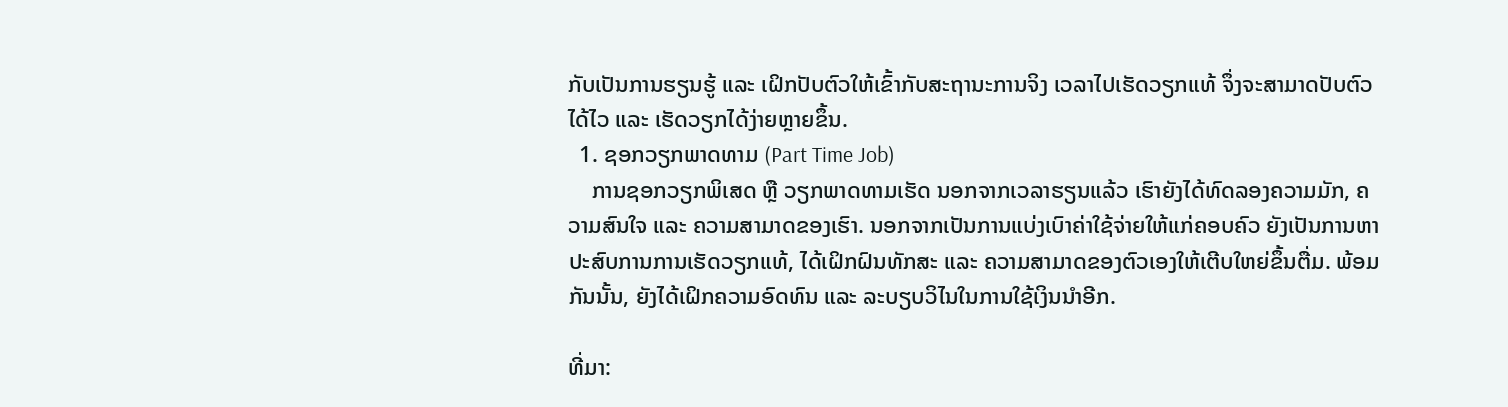ກັບເປັນການຮຽນຮູ້ ແລະ ເຝິກປັບຕົວໃຫ້ເຂົ້າກັບສະຖານະການຈິງ ເວລາໄປເຮັດວຽກແທ້ ຈຶ່ງຈະສາມາດປັບຕົວໄດ້ໄວ ແລະ ເຮັດວຽກໄດ້ງ່າຍຫຼາຍຂຶ້ນ.
  1. ຊອກວຽກພາດທາມ (Part Time Job)
    ການຊອກວຽກພິເສດ ຫຼື ວຽກພາດທາມເຮັດ ນອກຈາກເວລາຮຽນແລ້ວ ເຮົາຍັງໄດ້ທົດລອງຄວາມມັກ, ຄວາມສົນໃຈ ແລະ ຄວາມສາມາດຂອງເຮົາ. ນອກຈາກເປັນການແບ່ງເບົາຄ່າໃຊ້ຈ່າຍໃຫ້ແກ່ຄອບຄົວ ຍັງເປັນການຫາປະສົບການການເຮັດວຽກແທ້, ໄດ້ເຝິກຝົນທັກສະ ແລະ ຄວາມສາມາດຂອງຕົວເອງໃຫ້ເຕີບໃຫຍ່ຂຶ້ນຕື່ມ. ພ້ອມກັນນັ້ນ, ຍັງໄດ້ເຝິກຄວາມອົດທົນ ແລະ ລະບຽບວິໄນໃນການໃຊ້ເງິນນຳອີກ.

ທີ່ມາ: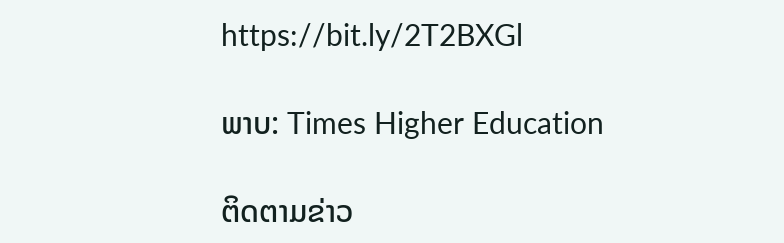https://bit.ly/2T2BXGl

ພາບ: Times Higher Education

ຕິດຕາມຂ່າວ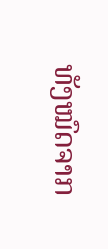ທັງໝົດຈາກ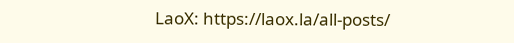LaoX: https://laox.la/all-posts/